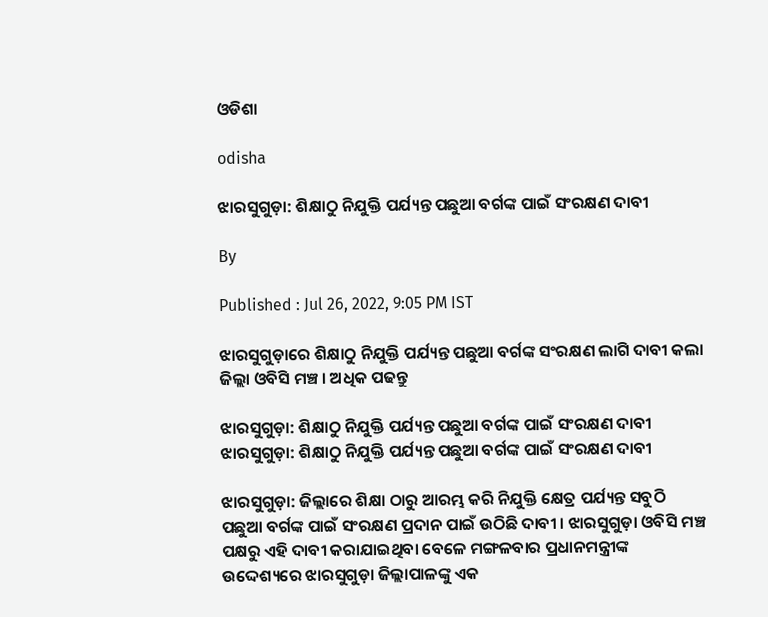ଓଡିଶା

odisha

ଝାରସୁଗୁଡ଼ା: ଶିକ୍ଷାଠୁ ନିଯୁକ୍ତି ପର୍ଯ୍ୟନ୍ତ ପଛୁଆ ବର୍ଗଙ୍କ ପାଇଁ ସଂରକ୍ଷଣ ଦାବୀ

By

Published : Jul 26, 2022, 9:05 PM IST

ଝାରସୁଗୁଡ଼ାରେ ଶିକ୍ଷାଠୁ ନିଯୁକ୍ତି ପର୍ଯ୍ୟନ୍ତ ପଛୁଆ ବର୍ଗଙ୍କ ସଂରକ୍ଷଣ ଲାଗି ଦାବୀ କଲା ଜିଲ୍ଲା ଓବିସି ମଞ୍ଚ । ଅଧିକ ପଢନ୍ତୁ

ଝାରସୁଗୁଡ଼ା: ଶିକ୍ଷାଠୁ ନିଯୁକ୍ତି ପର୍ଯ୍ୟନ୍ତ ପଛୁଆ ବର୍ଗଙ୍କ ପାଇଁ ସଂରକ୍ଷଣ ଦାବୀ
ଝାରସୁଗୁଡ଼ା: ଶିକ୍ଷାଠୁ ନିଯୁକ୍ତି ପର୍ଯ୍ୟନ୍ତ ପଛୁଆ ବର୍ଗଙ୍କ ପାଇଁ ସଂରକ୍ଷଣ ଦାବୀ

ଝାରସୁଗୁଡ଼ା: ଜିଲ୍ଲାରେ ଶିକ୍ଷା ଠାରୁ ଆରମ୍ଭ କରି ନିଯୁକ୍ତି କ୍ଷେତ୍ର ପର୍ଯ୍ୟନ୍ତ ସବୁଠି ପଛୁଆ ବର୍ଗଙ୍କ ପାଇଁ ସଂରକ୍ଷଣ ପ୍ରଦାନ ପାଇଁ ଉଠିଛି ଦାବୀ । ଝାରସୁଗୁଡ଼ା ଓବିସି ମଞ୍ଚ ପକ୍ଷରୁ ଏହି ଦାବୀ କରାଯାଇଥିବା ବେଳେ ମଙ୍ଗଳବାର ପ୍ରଧାନମନ୍ତ୍ରୀଙ୍କ ଉଦ୍ଦେଶ୍ୟରେ ଝାରସୁଗୁଡ଼ା ଜିଲ୍ଲାପାଳଙ୍କୁ ଏକ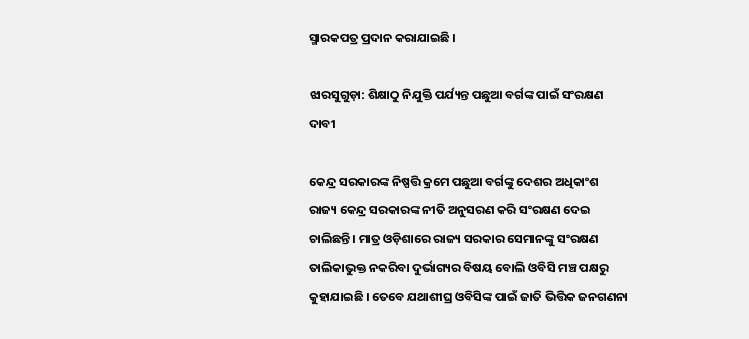ସ୍ମାରକପତ୍ର ପ୍ରଦାନ କରାଯାଇଛି ।

ଝାରସୁଗୁଡ଼ା: ଶିକ୍ଷାଠୁ ନିଯୁକ୍ତି ପର୍ଯ୍ୟନ୍ତ ପଛୁଆ ବର୍ଗଙ୍କ ପାଇଁ ସଂରକ୍ଷଣ ଦାବୀ

କେନ୍ଦ୍ର ସରକାରଙ୍କ ନିଷ୍ପତ୍ତି କ୍ରମେ ପଛୁଆ ବର୍ଗଙ୍କୁ ଦେଶର ଅଧିକାଂଶ ରାଜ୍ୟ କେନ୍ଦ୍ର ସରକାରଙ୍କ ନୀତି ଅନୁସରଣ କରି ସଂରକ୍ଷଣ ଦେଇ ଚାଲିଛନ୍ତି । ମାତ୍ର ଓଡ଼ିଶାରେ ରାଜ୍ୟ ସରକାର ସେମାନଙ୍କୁ ସଂରକ୍ଷଣ ତାଲିକାଭୁକ୍ତ ନକରିବା ଦୁର୍ଭାଗ୍ୟର ବିଷୟ ବୋଲି ଓବିସି ମଞ୍ଚ ପକ୍ଷରୁ କୁହାଯାଇଛି । ତେବେ ଯଥାଶୀଘ୍ର ଓବିସିଙ୍କ ପାଇଁ ଜାତି ଭିତ୍ତିକ ଜନଗଣନା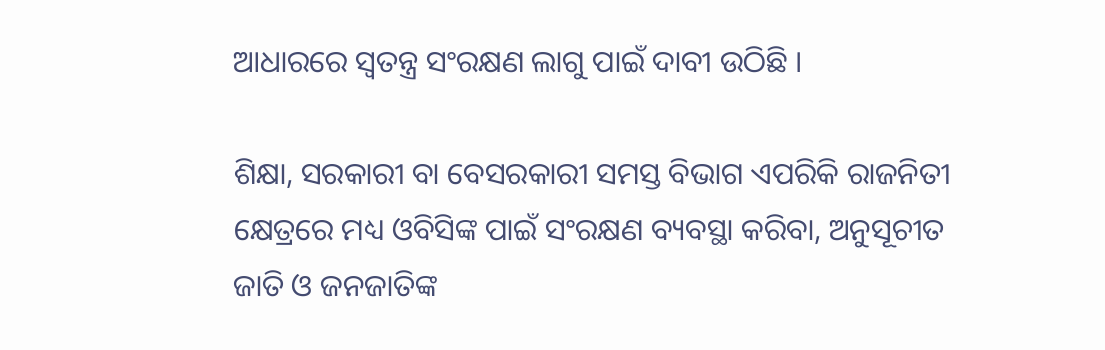ଆଧାରରେ ସ୍ବତନ୍ତ୍ର ସଂରକ୍ଷଣ ଲାଗୁ ପାଇଁ ଦାବୀ ଉଠିଛି ।

ଶିକ୍ଷା, ସରକାରୀ ବା ବେସରକାରୀ ସମସ୍ତ ବିଭାଗ ଏପରିକି ରାଜନିତୀ କ୍ଷେତ୍ରରେ ମଧ୍ୟ ଓବିସିଙ୍କ ପାଇଁ ସଂରକ୍ଷଣ ବ୍ୟବସ୍ଥା କରିବା, ଅନୁସୂଚୀତ ଜାତି ଓ ଜନଜାତିଙ୍କ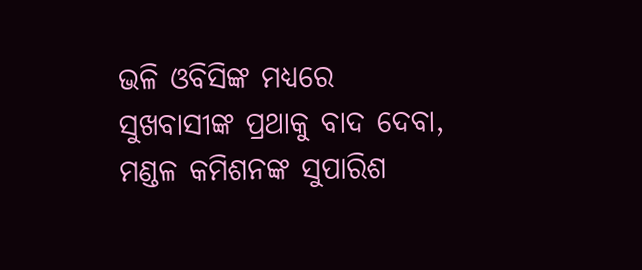ଭଳି ଓବିସିଙ୍କ ମଧ୍ୟରେ ସୁଖବାସୀଙ୍କ ପ୍ରଥାକୁ ବାଦ ଦେବା, ମଣ୍ଡଳ କମିଶନଙ୍କ ସୁପାରିଶ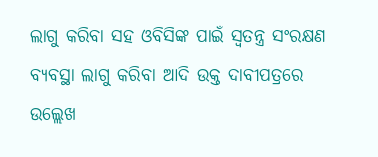ଲାଗୁ କରିବା ସହ ଓବିସିଙ୍କ ପାଇଁ ସ୍ବତନ୍ତ୍ର ସଂରକ୍ଷଣ ବ୍ୟବସ୍ଥା ଲାଗୁ କରିବା ଆଦି ଉକ୍ତ ଦାବୀପତ୍ରରେ ଉଲ୍ଲେଖ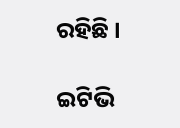ରହିଛି ।

ଇଟିଭି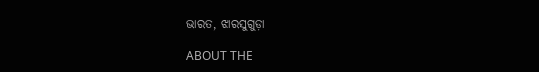ଭାରତ, ଝାରସୁଗୁଡ଼ା

ABOUT THE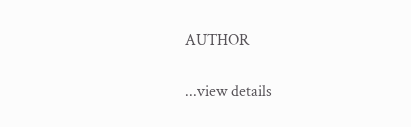AUTHOR

...view details